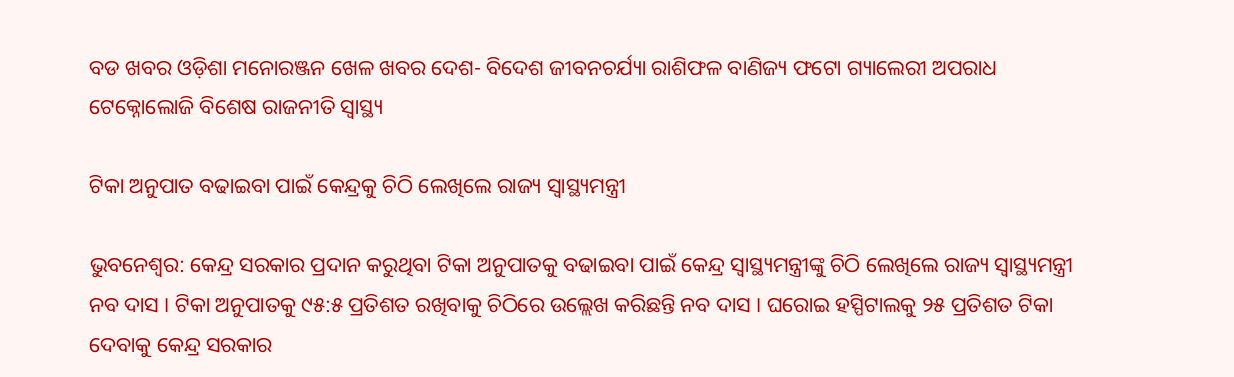ବଡ ଖବର ଓଡ଼ିଶା ମନୋରଞ୍ଜନ ଖେଳ ଖବର ଦେଶ- ବିଦେଶ ଜୀବନଚର୍ଯ୍ୟା ରାଶିଫଳ ବାଣିଜ୍ୟ ଫଟୋ ଗ୍ୟାଲେରୀ ଅପରାଧ ଟେକ୍ନୋଲୋଜି ବିଶେଷ ରାଜନୀତି ସ୍ଵାସ୍ଥ୍ୟ

ଟିକା ଅନୁପାତ ବଢାଇବା ପାଇଁ କେନ୍ଦ୍ରକୁ ଚିଠି ଲେଖିଲେ ରାଜ୍ୟ ସ୍ୱାସ୍ଥ୍ୟମନ୍ତ୍ରୀ

ଭୁବନେଶ୍ୱର: କେନ୍ଦ୍ର ସରକାର ପ୍ରଦାନ କରୁଥିବା ଟିକା ଅନୁପାତକୁ ବଢାଇବା ପାଇଁ କେନ୍ଦ୍ର ସ୍ୱାସ୍ଥ୍ୟମନ୍ତ୍ରୀଙ୍କୁ ଚିଠି ଲେଖିଲେ ରାଜ୍ୟ ସ୍ୱାସ୍ଥ୍ୟମନ୍ତ୍ରୀ ନବ ଦାସ । ଟିକା ଅନୁପାତକୁ ୯୫:୫ ପ୍ରତିଶତ ରଖିବାକୁ ଚିଠିରେ ଉଲ୍ଲେଖ କରିଛନ୍ତି ନବ ଦାସ । ଘରୋଇ ହସ୍ପିଟାଲକୁ ୨୫ ପ୍ରତିଶତ ଟିକା ଦେବାକୁ କେନ୍ଦ୍ର ସରକାର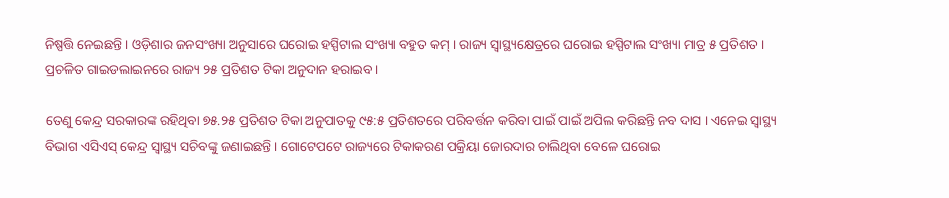ନିଷ୍ପତ୍ତି ନେଇଛନ୍ତି । ଓଡ଼ିଶାର ଜନସଂଖ୍ୟା ଅନୁସାରେ ଘରୋଇ ହସ୍ପିଟାଲ ସଂଖ୍ୟା ବହୁତ କମ୍ । ରାଜ୍ୟ ସ୍ୱାସ୍ଥ୍ୟକ୍ଷେତ୍ରରେ ଘରୋଇ ହସ୍ପିଟାଲ ସଂଖ୍ୟା ମାତ୍ର ୫ ପ୍ରତିଶତ । ପ୍ରଚଳିତ ଗାଇଡଲାଇନରେ ରାଜ୍ୟ ୨୫ ପ୍ରତିଶତ ଟିକା ଅନୁଦାନ ହରାଇବ ।

ତେଣୁ କେନ୍ଦ୍ର ସରକାରଙ୍କ ରହିଥିବା ୭୫.୨୫ ପ୍ରତିଶତ ଟିକା ଅନୁପାତକୁ ୯୫:୫ ପ୍ରତିଶତରେ ପରିବର୍ତ୍ତନ କରିବା ପାଇଁ ପାଇଁ ଅପିଲ କରିଛନ୍ତି ନବ ଦାସ । ଏନେଇ ସ୍ୱାସ୍ଥ୍ୟ ବିଭାଗ ଏସିଏସ୍ କେନ୍ଦ୍ର ସ୍ୱାସ୍ଥ୍ୟ ସଚିବଙ୍କୁ ଜଣାଇଛନ୍ତି । ଗୋଟେପଟେ ରାଜ୍ୟରେ ଟିକାକରଣ ପକ୍ରିୟା ଜୋରଦାର ଚାଲିଥିବା ବେଳେ ଘରୋଇ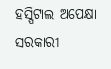ହସ୍ପିଟାଲ ଅପେକ୍ଷା ସରକାରୀ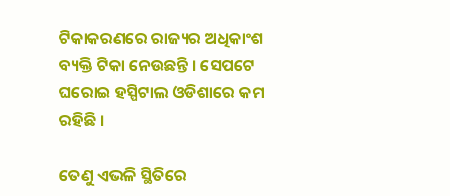ଟିକାକରଣରେ ରାଜ୍ୟର ଅଧିକାଂଶ ବ୍ୟକ୍ତି ଟିକା ନେଉଛନ୍ତି । ସେପଟେ ଘରୋଇ ହସ୍ପିଟାଲ ଓଡିଶାରେ କମ ରହିଛି ।

ତେଣୁ ଏଭଳି ସ୍ଥିତିରେ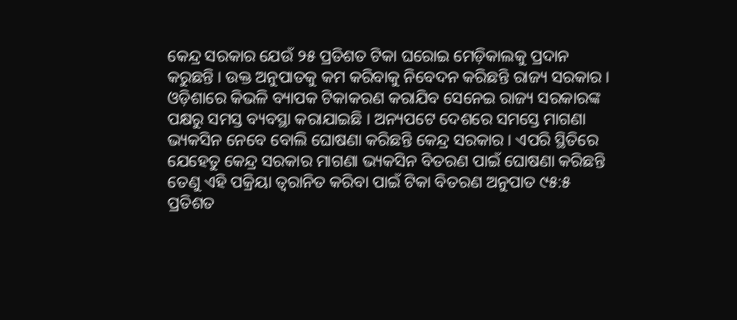କେନ୍ଦ୍ର ସରକାର ଯେଉଁ ୨୫ ପ୍ରତିଶତ ଟିକା ଘରୋଇ ମେଡ଼ିକାଲକୁ ପ୍ରଦାନ କରୁଛନ୍ତି । ଉକ୍ତ ଅନୁପାତକୁ କମ କରିବାକୁ ନିବେଦନ କରିଛନ୍ତି ରାଜ୍ୟ ସରକାର । ଓଡ଼ିଶାରେ କିଭଳି ବ୍ୟାପକ ଟିକାକରଣ କରାଯିବ ସେନେଇ ରାଜ୍ୟ ସରକାରଙ୍କ ପକ୍ଷରୁ ସମସ୍ତ ବ୍ୟବସ୍ଥା କରାଯାଇଛି । ଅନ୍ୟପଟେ ଦେଶରେ ସମସ୍ତେ ମାଗଣା ଭ୍ୟକସିନ ନେବେ ବୋଲି ଘୋଷଣା କରିଛନ୍ତି କେନ୍ଦ୍ର ସରକାର । ଏପରି ସ୍ଥିତିରେ ଯେହେତୁ କେନ୍ଦ୍ର ସରକାର ମାଗଣା ଭ୍ୟକସିନ ବିତରଣ ପାଇଁ ଘୋଷଣା କରିଛନ୍ତି ତେଣୁ ଏହି ପକ୍ରିୟା ତ୍ୱରାନିତ କରିବା ପାଇଁ ଟିକା ବିତରଣ ଅନୁପାତ ୯୫:୫ ପ୍ରତିଶତ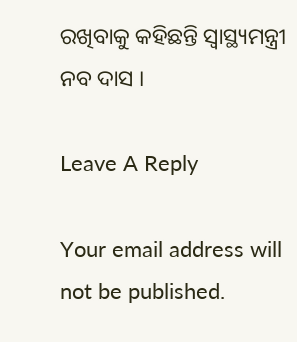ରଖିବାକୁ କହିଛନ୍ତି ସ୍ୱାସ୍ଥ୍ୟମନ୍ତ୍ରୀ ନବ ଦାସ ।

Leave A Reply

Your email address will not be published.